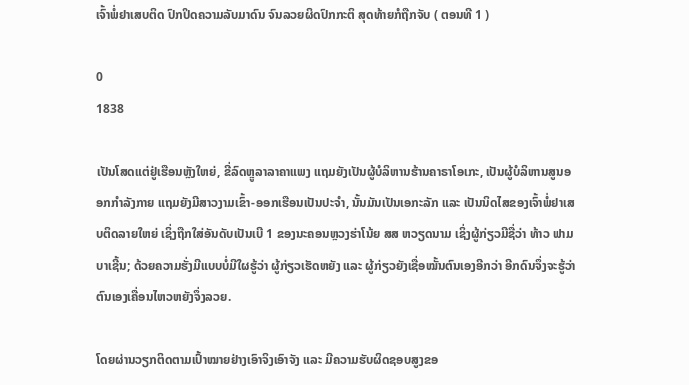ເຈົ້າພໍ່ຢາເສບຕິດ ປົກປິດຄວາມລັບມາດົນ ຈົນລວຍຜິດປົກກະຕິ ສຸດທ້າຍກໍຖືກຈັບ ( ຕອນທີ 1 )

0
1838

ເປັນໂສດແຕ່ຢູ່ເຮືອນຫຼັງໃຫຍ່, ຂີ່ລົດຫຼູລາລາຄາແພງ ແຖມຍັງເປັນຜູ້ບໍລິຫານຮ້ານຄາຣາໂອເກະ, ເປັນຜູ້ບໍລິຫານສູນອອກກຳລັງກາຍ ແຖມຍັງມີສາວງາມເຂົ້າ-ອອກເຮືອນເປັນປະຈຳ, ນັ້ນມັນເປັນເອກະລັກ ແລະ ເປັນນິດໄສຂອງເຈົ້າພໍ່ຢາເສບຕິດລາຍໃຫຍ່ ເຊິ່ງຖືກໃສ່ອັນດັບເປັນເບີ 1 ຂອງນະຄອນຫຼວງຮ່າໂນ້ຍ ສສ ຫວຽດນາມ ເຊິ່ງຜູ້ກ່ຽວມີຊື່ວ່າ ທ້າວ ຟາມ ບາເຊີ້ນ; ດ້ວຍຄວາມຮັ່ງມີແບບບໍ່ມີໃຜຮູ້ວ່າ ຜູ້ກ່ຽວເຮັດຫຍັງ ແລະ ຜູ້ກ່ຽວຍັງເຊື່ອໝັ້ນຕົນເອງອີກວ່າ ອີກດົນຈຶ່ງຈະຮູ້ວ່າ ຕົນເອງເຄື່ອນໄຫວຫຍັງຈຶ່ງລວຍ.

ໂດຍຜ່ານວຽກຕິດຕາມເປົ້າໝາຍຢ່າງເອົາຈິງເອົາຈັງ ແລະ ມີຄວາມຮັບຜິດຊອບສູງຂອ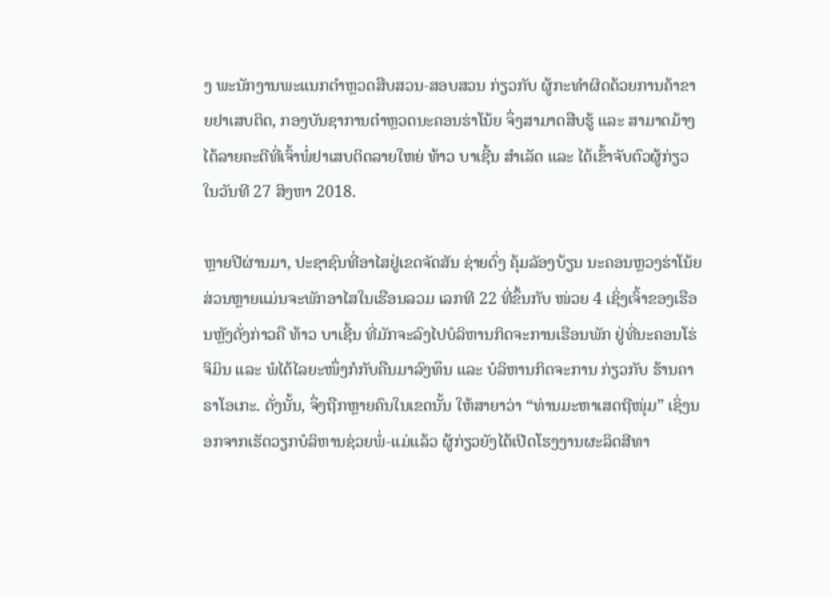ງ ພະນັກງານພະແນກຕຳຫຼວດສືບສວນ-ສອບສວນ ກ່ຽວກັບ ຜູ້ກະທຳຜິດດ້ວຍການຄ້າຂາຍຢາເສບຕິດ, ກອງບັນຊາການຕຳຫຼວດນະຄອນຮ່າໂນ້ຍ ຈຶ່ງສາມາດສືບຮູ້ ແລະ ສາມາດມ້າງໄດ້ລາຍຄະດີທີ່ເຈົ້າພໍ່ຢາເສບຕິດລາຍໃຫຍ່ ທ້າວ ບາເຊີ້ນ ສຳເລັດ ແລະ ໄດ້ເຂົ້າຈັບຕົວຜູ້ກ່ຽວ ໃນວັນທີ 27 ສິງຫາ 2018.

ຫຼາຍປີຜ່ານມາ, ປະຊາຊົນທີ່ອາໄສຢູ່ເຂດຈັດສັນ ຊ່າຍດົ່ງ ຄຸ້ມລັອງບ້ຽນ ນະຄອນຫຼວງຮ່າໂນ້ຍ ສ່ວນຫຼາຍແມ່ນຈະພັກອາໄສໃນເຮືອນລວມ ເລກທີ 22 ທີ່ຂຶ້ນກັບ ໜ່ວຍ 4 ເຊິ່ງເຈົ້າຂອງເຮືອນຫຼັງດັ່ງກ່າວຄື ທ້າວ ບາເຊີ້ນ ທີ່ມັກຈະລົງໄປບໍລິຫານກິດຈະການເຮືອນພັກ ຢູ່ທີ່ນະຄອນໂຮ່ຈິມິນ ແລະ ພໍໄດ້ໄລຍະໜຶ່ງກໍກັບຄືນມາລົງທຶນ ແລະ ບໍລິຫານກິດຈະການ ກ່ຽວກັບ ຮ້ານຄາຣາໂອເກະ. ດັ່ງນັ້ນ, ຈຶ່ງຖືກຫຼາຍຄົນໃນເຂດນັ້ນ ໃຫ້ສາຍາວ່າ “ທ່ານມະຫາເສດຖີໜຸ່ມ” ເຊິ່ງນອກຈາກເຮັດວຽກບໍລິຫານຊ່ວຍພໍ່-ແມ່ແລ້ວ ຜູ້ກ່ຽວຍັງໄດ້ເປີດໂຮງງານຜະລິດສີທາ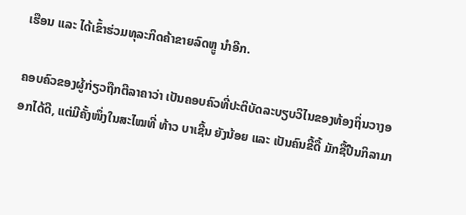ເຮືອນ ແລະ ໄດ້ເຂົ້າຮ່ວມທຸລະກິດຄ້າຂາຍລົດຫຼູ ນຳອີກ.

ຄອບຄົວຂອງຜູ້ກ່ຽວຖືກຕີລາຄາວ່າ ເປັນຄອບຄົວທີ່ປະຕິບັດລະບຽບວິໄນຂອງທ້ອງຖິ່ນວາງອອກໄດ້ດີ, ແຕ່ມີຄັ້ງໜຶ່ງໃນສະໄໝທີ່ ທ້າວ ບາເຊີ້ນ ຍັງນ້ອຍ ແລະ ເປັນຄົນຂີ້ດື້ ມັກຊື້ປືນກິລາມາ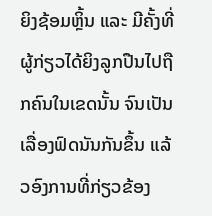ຍິງຊ້ອມຫຼິ້ນ ແລະ ມີຄັ້ງທີ່ຜູ້ກ່ຽວໄດ້ຍິງລູກປືນໄປຖືກຄົນໃນເຂດນັ້ນ ຈົນເປັນເລື່ອງຟົດນັນກັນຂຶ້ນ ແລ້ວອົງການທີ່ກ່ຽວຂ້ອງ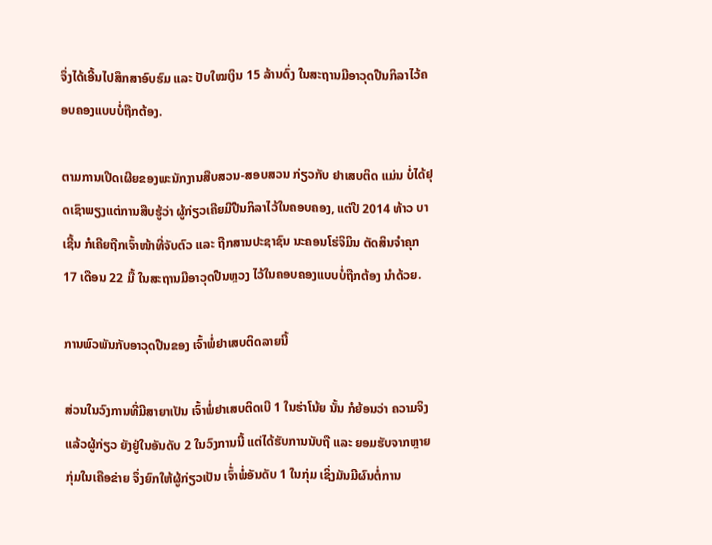ຈຶ່ງໄດ້ເອີ້ນໄປສຶກສາອົບຮົມ ແລະ ປັບໃໝເງິນ 15 ລ້ານດົ່ງ ໃນສະຖານມີອາວຸດປືນກິລາໄວ້ຄອບຄອງແບບບໍ່ຖືກຕ້ອງ.

ຕາມການເປີດເຜີຍຂອງພະນັກງານສືບສວນ-ສອບສວນ ກ່ຽວກັບ ຢາເສບຕິດ ແມ່ນ ບໍ່ໄດ້ຢຸດເຊົາພຽງແຕ່ການສືບຮູ້ວ່າ ຜູ້ກ່ຽວເຄີຍມີປືນກິລາໄວ້ໃນຄອບຄອງ, ແຕ່ປີ 2014 ທ້າວ ບາເຊີ້ນ ກໍເຄີຍຖືກເຈົ້າໜ້າທີ່ຈັບຕົວ ແລະ ຖືກສານປະຊາຊົນ ນະຄອນໂຮ່ຈິມິນ ຕັດສິນຈຳຄຸກ 17 ເດືອນ 22 ມື້ ໃນສະຖານມີອາວຸດປືນຫຼວງ ໄວ້ໃນຄອບຄອງແບບບໍ່ຖືກຕ້ອງ ນຳດ້ວຍ.

ການພົວພັນກັບອາວຸດປືນຂອງ ເຈົ້າພໍ່ຢາເສບຕິດລາຍນີ້

ສ່ວນໃນວົງການທີ່ມີສາຍາເປັນ ເຈົ້າພໍ່ຢາເສບຕິດເບີ 1 ໃນຮ່າໂນ້ຍ ນັ້ນ ກໍຍ້ອນວ່າ ຄວາມຈິງແລ້ວຜູ້ກ່ຽວ ຍັງຢູ່ໃນອັນດັບ 2 ໃນວົງການນີ້ ແຕ່ໄດ້ຮັບການນັບຖື ແລະ ຍອມຮັບຈາກຫຼາຍກຸ່ມໃນເຄືອຂ່າຍ ຈຶ່ງຍົກໃຫ້ຜູ້ກ່ຽວເປັນ ເຈົ້່າພໍ່ອັນດັບ 1 ໃນກຸ່ມ ເຊິ່ງມັນມີຜົນຕໍ່ການ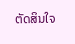ຕັດສິນໃຈ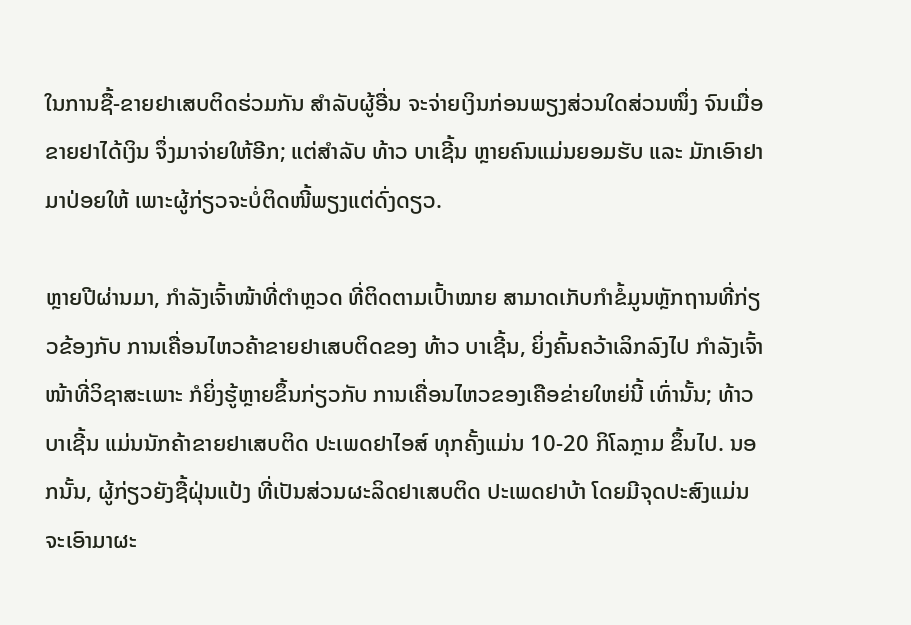ໃນການຊື້-ຂາຍຢາເສບຕິດຮ່ວມກັນ ສຳລັບຜູ້ອື່ນ ຈະຈ່າຍເງິນກ່ອນພຽງສ່ວນໃດສ່ວນໜຶ່ງ ຈົນເມື່ອຂາຍຢາໄດ້ເງິນ ຈຶ່ງມາຈ່າຍໃຫ້ອີກ; ແຕ່ສຳລັບ ທ້າວ ບາເຊີ້ນ ຫຼາຍຄົນແມ່ນຍອມຮັບ ແລະ ມັກເອົາຢາມາປ່ອຍໃຫ້ ເພາະຜູ້ກ່ຽວຈະບໍ່ຕິດໜີ້ພຽງແຕ່ດົ່ງດຽວ.

ຫຼາຍປີຜ່ານມາ, ກຳລັງເຈົ້າໜ້າທີ່ຕຳຫຼວດ ທີ່ຕິດຕາມເປົ້າໝາຍ ສາມາດເກັບກຳຂໍ້ມູນຫຼັກຖານທີ່ກ່ຽວຂ້ອງກັບ ການເຄື່ອນໄຫວຄ້າຂາຍຢາເສບຕິດຂອງ ທ້າວ ບາເຊີ້ນ, ຍິ່ງຄົ້ນຄວ້າເລິກລົງໄປ ກຳລັງເຈົ້າໜ້າທີ່ວິຊາສະເພາະ ກໍຍິ່ງຮູ້ຫຼາຍຂຶ້ນກ່ຽວກັບ ການເຄື່ອນໄຫວຂອງເຄືອຂ່າຍໃຫຍ່ນີ້ ເທົ່ານັ້ນ; ທ້າວ ບາເຊີ້ນ ແມ່ນນັກຄ້າຂາຍຢາເສບຕິດ ປະເພດຢາໄອສ໌ ທຸກຄັ້ງແມ່ນ 10-20 ກິໂລກຼາມ ຂຶ້ນໄປ. ນອກນັ້ນ, ຜູ້ກ່ຽວຍັງຊື້ຝຸ່ນແປ້ງ ທີ່ເປັນສ່ວນຜະລິດຢາເສບຕິດ ປະເພດຢາບ້າ ໂດຍມີຈຸດປະສົງແມ່ນ ຈະເອົາມາຜະ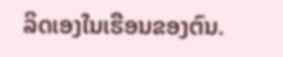ລິດເອງໃນເຮືອນຂອງຕົນ.